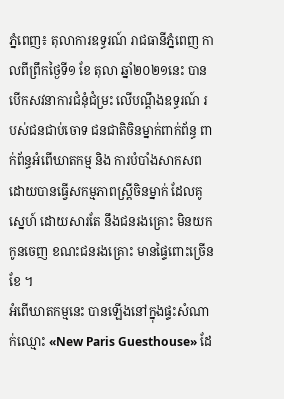ភ្នំពេញ៖ តុលាការឧទ្ធរណ៍ រាជធានីភ្នំពេញ កាលពីព្រឹកថ្ងៃទី១ ខែ តុលា ឆ្នាំ២០២១នេះ បានបើកសវនាការជំនុំជំម្រះ លើបណ្ដឹងឧទ្ធរណ៍ របស់ជនជាប់ចោទ ជនជាតិចិនម្នាក់ពាក់ព័ន្ធ ពាក់ព័ន្ធអំពើឃាតកម្ម និង ការបំបាំងសាកសព ដោយបានធ្វើសកម្មភាពស្ត្រីចិនម្នាក់ ដែលគូស្នេហ៍ ដោយសារតែ នឹងជនរងគ្រោះ មិនយកកូនចេញ ខណះជនរងគ្រោះ មានផ្ទៃពោះច្រើនខែ ។
អំពើឃាតកម្មនេះ បានឡើងនៅក្នុងផ្ទះសំណាក់ឈ្មោះ «New Paris Guesthouse» ដែ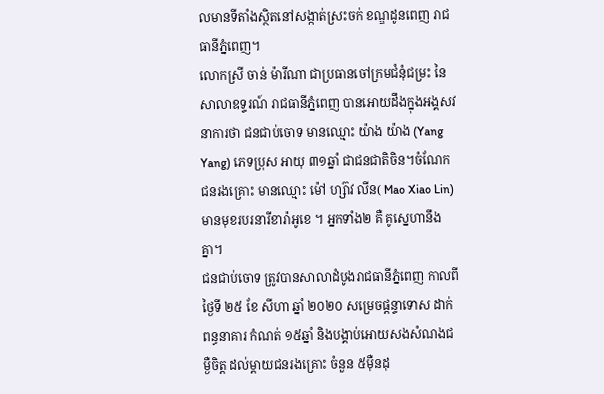លមានទីតាំងស្ថិតនៅសង្កាត់ស្រះចក់ ខណ្ឌដូនពេញ រាជធានីភ្នំពេញ។
លោកស្រី ចាន់ ម៉ារីណា ជាប្រធានចៅក្រមជំនុំជម្រះ នៃសាលាឧទ្ទរណ៍ រាជធានីភ្នំពេញ បានអោយដឹងក្នុងអង្គសវនាការថា ជនជាប់ចោទ មានឈ្មោះ យ៉ាង យ៉ាង (Yang Yang) ភេទប្រុស អាយុ ៣១ឆ្នាំ ជាជនជាតិចិន។ចំណែក ជនរងគ្រោះ មានឈ្មោះ ម៉ៅ ហ្ស៊ាវ លីន( Mao Xiao Lin) មានមុខរបរនារីខារ៉ាអូខេ ។ អ្នកទាំង២ គឺ គូសេ្នហានឹងគ្នា។
ជនជាប់ចោទ ត្រូវបានសាលាដំបូងរាជធានីភ្នំពេញ កាលពីថ្ងៃទី ២៥ ខែ សីហា ឆ្នាំ ២០២០ សម្រេចផ្តន្ទាទោស ដាក់ពន្ធនាគារ កំណត់ ១៥ឆ្នាំ និងបង្គាប់អោយសងសំណងជម្ងឺចិត្ត ដល់ម្តាយជនរងគ្រោះ ចំនួន ៥ម៉ឺនដុ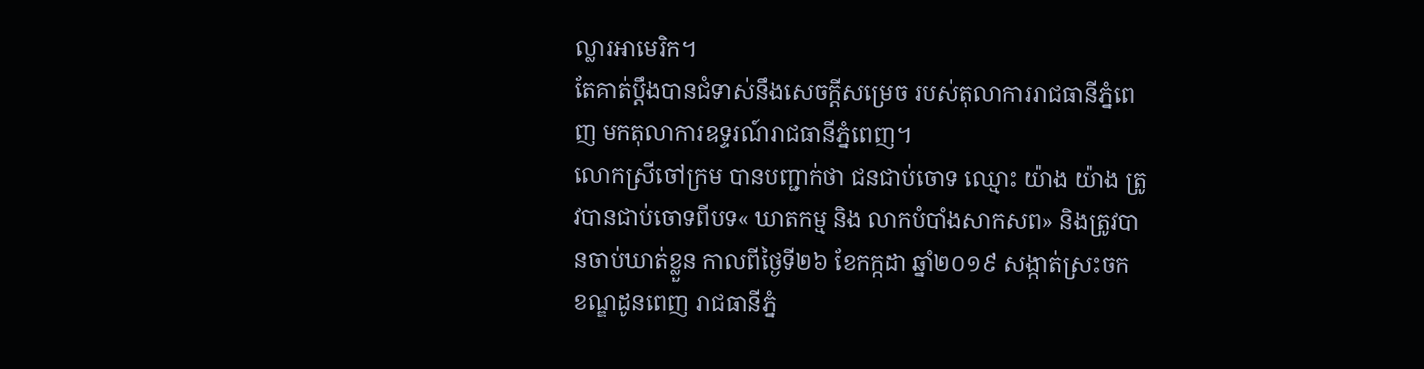ល្លារអាមេរិក។
តែគាត់ប្តឹងបានជំទាស់នឹងសេចក្តីសម្រេច របស់តុលាការរាជធានីភ្នំពេញ មកតុលាការឧទ្ទរណ៍រាជធានីភ្នំពេញ។
លោកស្រីចៅក្រម បានបញ្ជាក់ថា ជនជាប់ចោទ ឈ្មោះ យ៉ាង យ៉ាង ត្រូវបានជាប់ចោទពីបទ« ឃាតកម្ម និង លាកបំបាំងសាកសព» និងត្រូវបានចាប់ឃាត់ខ្លួន កាលពីថ្ងៃទី២៦ ខែកក្កដា ឆ្នាំ២០១៩ សង្កាត់ស្រះចក ខណ្ឌដូនពេញ រាជធានីភ្នំ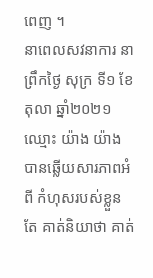ពេញ ។
នាពេលសវនាការ នាព្រឹកថ្ងៃ សុក្រ ទី១ ខែតុលា ឆ្នាំ២០២១ ឈ្មោះ យ៉ាង យ៉ាង បានឆ្លើយសារភាពអំពី កំហុសរបស់ខ្លួន តែ គាត់និយាថា គាត់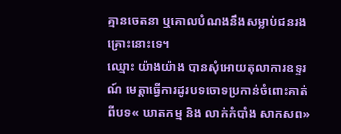គ្មានចេតនា ឬគោលបំណងនឹងសម្លាប់ជនរងគ្រោះនោះទេ។
ឈ្មោះ យ៉ាងយ៉ាង បានសុំអោយតុលាការឧទ្ទរណ៍ មេត្តាធ្វើការដូរបទចោទប្រកាន់ចំពោះគាត់ ពីបទ« ឃាតកម្ម និង លាក់កំបាំង សាកសព»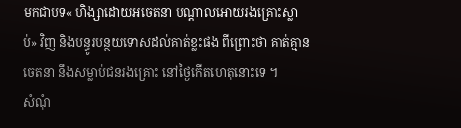មកជាបទ« ហិង្សាដោយអចេតនា បណ្តាលអោយរងគ្រោះស្លាប់» វិញ និងបន្ធូរបន្ថយទោសដល់គាត់ខ្លះផង ពីព្រោះថា គាត់គ្មានចេតនា នឹងសម្លាប់ជនរងគ្រោះ នៅថ្ងៃកើតហេតុនោះទេ ។
សំណុំ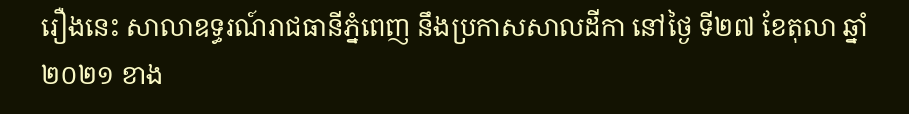រឿងនេះ សាលាឧទ្ធរណ៍រាជធានីភ្នំពេញ នឹងប្រកាសសាលដីកា នៅថ្ងៃ ទី២៧ ខែតុលា ឆ្នាំ២០២១ ខាង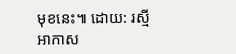មុខនេះ៕ ដោយ: រស្មី អាកាស